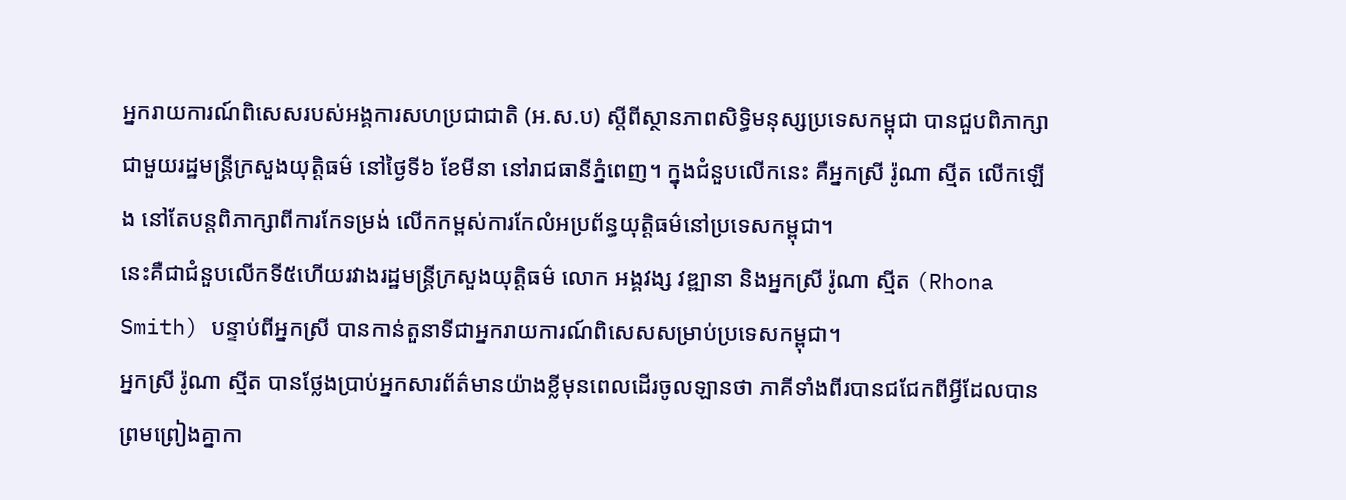អ្នករាយការណ៍ពិសេសរបស់អង្គការសហប្រជាជាតិ (អ.ស.ប) ស្ដីពីស្ថានភាពសិទ្ធិមនុស្សប្រទេសកម្ពុជា បានជួបពិភាក្សាជាមួយរដ្ឋមន្ត្រីក្រសួងយុត្តិធម៌ នៅថ្ងៃទី៦ ខែមីនា នៅរាជធានីភ្នំពេញ។ ក្នុងជំនួបលើកនេះ គឺអ្នកស្រី រ៉ូណា ស្មីត លើកឡើង នៅតែបន្តពិភាក្សាពីការកែទម្រង់ លើកកម្ពស់ការកែលំអប្រព័ន្ធយុត្តិធម៌នៅប្រទេសកម្ពុជា។
នេះគឺជាជំនួបលើកទី៥ហើយរវាងរដ្ឋមន្ត្រីក្រសួងយុត្តិធម៌ លោក អង្គវង្ស វឌ្ឍានា និងអ្នកស្រី រ៉ូណា ស្មីត (Rhona Smith) បន្ទាប់ពីអ្នកស្រី បានកាន់តួនាទីជាអ្នករាយការណ៍ពិសេសសម្រាប់ប្រទេសកម្ពុជា។
អ្នកស្រី រ៉ូណា ស្មីត បានថ្លែងប្រាប់អ្នកសារព័ត៌មានយ៉ាងខ្លីមុនពេលដើរចូលឡានថា ភាគីទាំងពីរបានជជែកពីអ្វីដែលបានព្រមព្រៀងគ្នាកា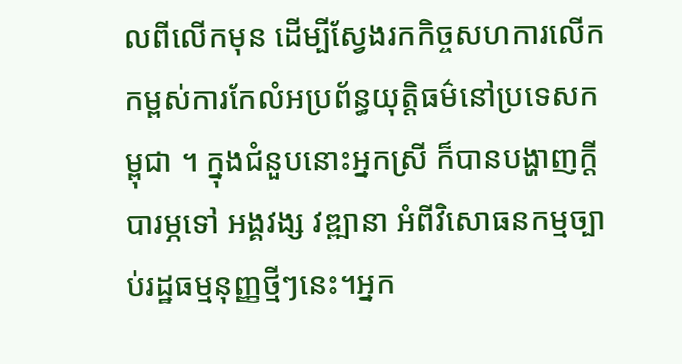លពីលើកមុន ដើម្បីស្វែងរកកិច្ចសហការលើកកម្ពស់ការកែលំអប្រព័ន្ធយុត្តិធម៌នៅប្រទេសកម្ពុជា ។ ក្នុងជំនួបនោះអ្នកស្រី ក៏បានបង្ហាញក្ដីបារម្ភទៅ អង្គវង្ស វឌ្ឍានា អំពីវិសោធនកម្មច្បាប់រដ្ឋធម្មនុញ្ញថ្មីៗនេះ។អ្នក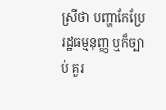ស្រីថា បញ្ហាកែប្រែ រដ្ឋធម្មនុញ្ញ ឬក៏ច្បាប់ គួរ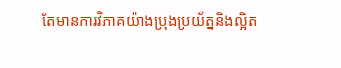តែមានការវិភាគយ៉ាងប្រុងប្រយ័ត្ននិងល្អិត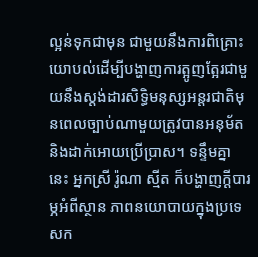ល្អន់ទុកជាមុន ជាមួយនឹងការពិគ្រោះយោបល់ដើម្បីបង្ហាញការត្អូញត្អែរជាមួយនឹងស្តង់ដារសិទ្ធិមនុស្សអន្តរជាតិមុនពេលច្បាប់ណាមួយត្រូវបានអនុម័តនិងដាក់អោយប្រើប្រាស។ ទន្ទឹមគ្នានេះ អ្នកស្រី រ៉ូណា ស្មីត ក៏បង្ហាញក្ដីបារម្ភអំពីស្ថាន ភាពនយោបាយក្នុងប្រទេសក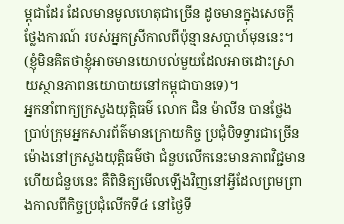ម្ពុជាដែរ ដែលមានមូលហេតុជាច្រើន ដូចមានក្នុងសេចក្ដីថ្លែងការណ៍ របស់អ្នកស្រីកាលពីប៉ុន្មានសប្ដាហ៍មុននេះ។
(ខ្ញុំមិនគិតថាខ្ញុំអាចមានយោបល់មួយដែលអាចដោះស្រាយស្ថានភាពនយោបាយនៅកម្ពុជាបានទេ)។
អ្នកនាំពាក្យក្រសួងយុត្តិធម៌ លោក ជិន ម៉ាលីន បានថ្លែងប្រាប់ក្រុមអ្នកសារព័ត៌មានក្រោយកិច្ច ប្រជុំបិទទ្វារជាច្រើនម៉ោងនៅក្រសួងយុត្តិធម៌ថា ជំនួបលើកនេះមានភាពវិជ្ជមាន ហើយជំនួបនេះ គឺពិនិត្យមើលឡើងវិញនៅអ្វីដែលព្រមព្រាងកាលពីកិច្ចប្រជុំលើកទី៤ នៅថ្ងៃទី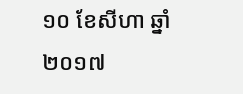១០ ខែសីហា ឆ្នាំ ២០១៧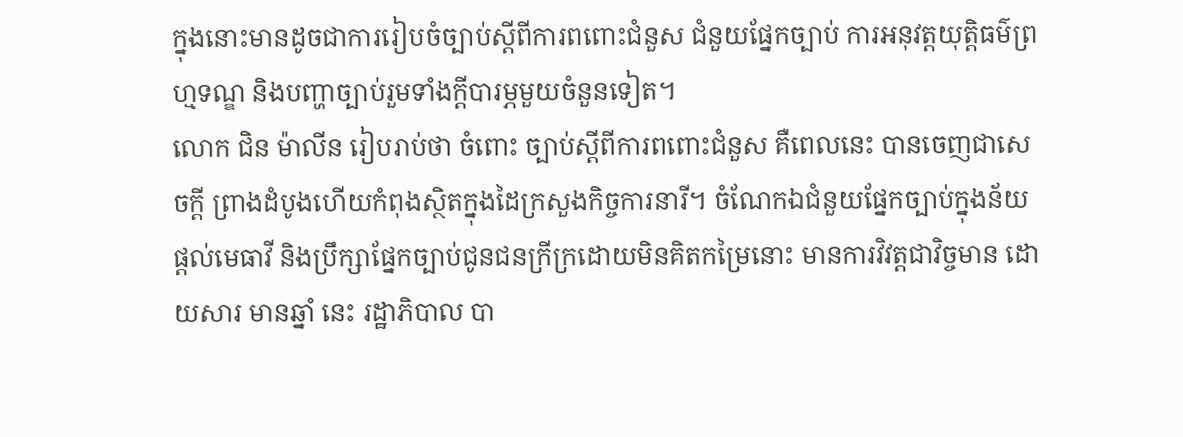ក្នុងនោះមានដូចជាការរៀបចំច្បាប់ស្ដីពីការពពោះជំនួស ជំនួយផ្នែកច្បាប់ ការអនុវត្តយុត្តិធម៌ព្រហ្មទណ្ឌ និងបញ្ហាច្បាប់រួមទាំងក្ដីបារម្ភមួយចំនួនទៀត។
លោក ជិន ម៉ាលីន រៀបរាប់ថា ចំពោះ ច្បាប់ស្ដីពីការពពោះជំនួស គឺពេលនេះ បានចេញជាសេចក្ដី ព្រាងដំបូងហើយកំពុងស្ថិតក្នុងដៃក្រសួងកិច្ចការនារី។ ចំណែកឯជំនួយផ្នែកច្បាប់ក្នុងន័យផ្ដល់មេធាវី និងប្រឹក្សាផ្នែកច្បាប់ជូនជនក្រីក្រដោយមិនគិតកម្រៃនោះ មានការវិវត្តជាវិច្ចមាន ដោយសារ មានឆ្នាំ នេះ រដ្ឋាភិបាល បា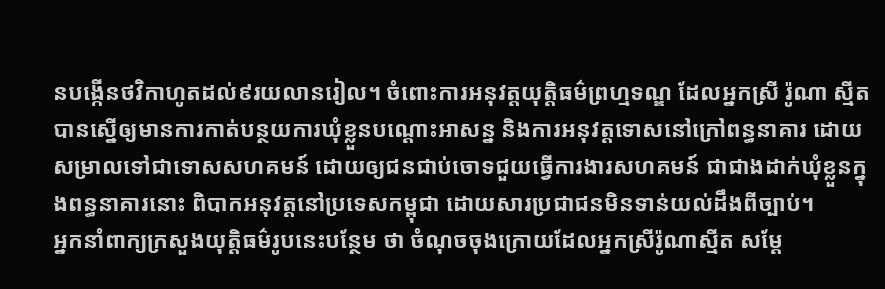នបង្កើនថវិកាហូតដល់៩រយលានរៀល។ ចំពោះការអនុវត្តយុត្តិធម៌ព្រហ្មទណ្ឌ ដែលអ្នកស្រី រ៉ូណា ស្មីត បានស្នើឲ្យមានការកាត់បន្ថយការឃុំខ្លួនបណ្ដោះអាសន្ន និងការអនុវត្តទោសនៅក្រៅពន្ធនាគារ ដោយសម្រាលទៅជាទោសសហគមន៍ ដោយឲ្យជនជាប់ចោទជួយធ្វើការងារសហគមន៍ ជាជាងដាក់ឃុំខ្លួនក្នុងពន្ធនាគារនោះ ពិបាកអនុវត្តនៅប្រទេសកម្ពុជា ដោយសារប្រជាជនមិនទាន់យល់ដឹងពីច្បាប់។
អ្នកនាំពាក្យក្រសួងយុត្តិធម៌រូបនេះបន្ថែម ថា ចំណុចចុងក្រោយដែលអ្នកស្រីរ៉ូណាស្មីត សម្ដែ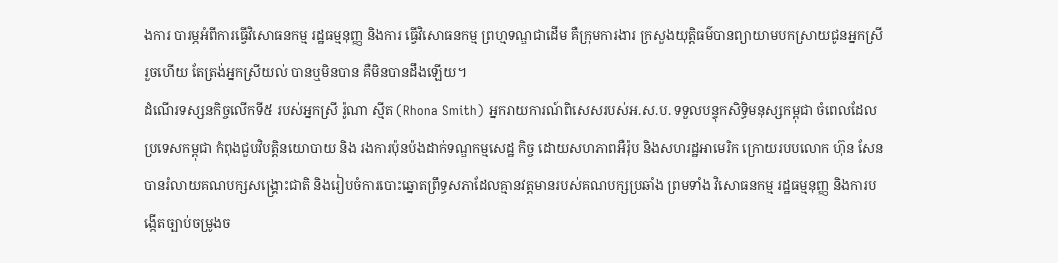ងការ បារម្ភអំពីការធ្វើវិសោធនកម្ម រដ្ឋធម្មនុញ្ញ និងការ ធ្វើវិសោធនកម្ម ព្រហ្មទណ្ឌជាដើម គឺក្រុមការងារ ក្រសួងយុត្តិធម៌បានព្យាយាមបកស្រាយជូនអ្នកស្រី រួចហើយ តែត្រង់អ្នកស្រីយល់ បានឬមិនបាន គឺមិនបានដឹងឡើយ។
ដំណើរទស្សនកិច្ចលើកទី៥ របស់អ្នកស្រី រ៉ូណា ស្មីត (Rhona Smith) អ្នករាយការណ៍ពិសេសរបស់អ.ស.ប. ទទួលបន្ទុកសិទ្ធិមនុស្សកម្ពុជា ចំពេលដែលប្រទេសកម្ពុជា កំពុងជួបវិបត្តិនយោបាយ និង រងការប៉ុនប៉ងដាក់ទណ្ឌកម្មសេដ្ឋ កិច្ច ដោយសហភាពអឺរ៉ុប និងសហរដ្ឋអាមេរិក ក្រោយរបបលោក ហ៊ុន សែន បានរំលាយគណបក្សសង្គ្រោះជាតិ និងរៀបចំការបោះឆ្នោតព្រឹទ្ធសភាដែលគ្មានវត្តមានរបស់គណបក្សប្រឆាំង ព្រមទាំង វិសោធនកម្ម រដ្ឋធម្មនុញ្ញ និងការបង្កើតច្បាប់ចម្រូងច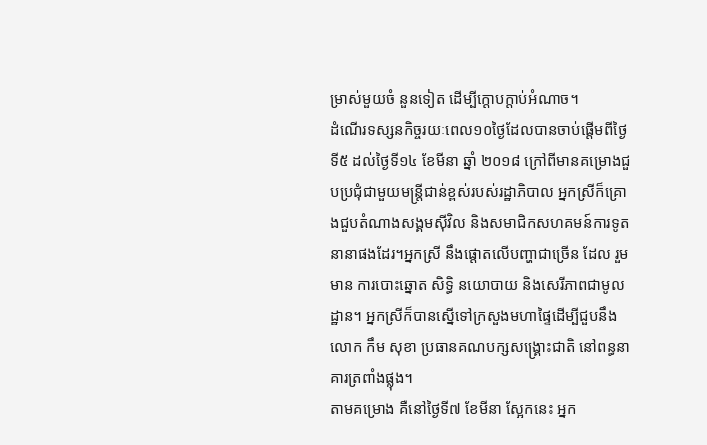ម្រាស់មួយចំ នួនទៀត ដើម្បីក្ដោបក្ដាប់អំណាច។
ដំណើរទស្សនកិច្ចរយៈពេល១០ថ្ងៃដែលបានចាប់ផ្ដើមពីថ្ងៃទី៥ ដល់ថ្ងៃទី១៤ ខែមីនា ឆ្នាំ ២០១៨ ក្រៅពីមានគម្រោងជួបប្រជុំជាមួយមន្ត្រីជាន់ខ្ពស់របស់រដ្ឋាភិបាល អ្នកស្រីក៏គ្រោងជួបតំណាងសង្គមស៊ីវិល និងសមាជិកសហគមន៍ការទូតនានាផងដែរ។អ្នកស្រី នឹងផ្ដោតលើបញ្ហាជាច្រើន ដែល រួមមាន ការបោះឆ្នោត សិទ្ធិ នយោបាយ និងសេរីភាពជាមូលដ្ឋាន។ អ្នកស្រីក៏បានស្នើទៅក្រសួងមហាផ្ទៃដើម្បីជួបនឹងលោក កឹម សុខា ប្រធានគណបក្សសង្គ្រោះជាតិ នៅពន្ធនាគារត្រពាំងផ្លុង។
តាមគម្រោង គឺនៅថ្ងៃទី៧ ខែមីនា ស្អែកនេះ អ្នក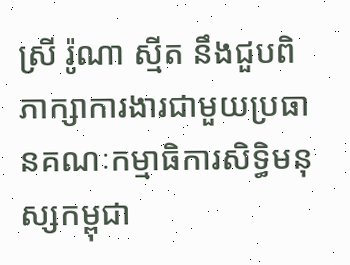ស្រី រ៉ូណា ស្មីត នឹងជួបពិភាក្សាការងារជាមួយប្រធានគណៈកម្មាធិការសិទ្ធិមនុស្សកម្ពុជា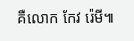គឺលោក កែវ រ៉េមី៕